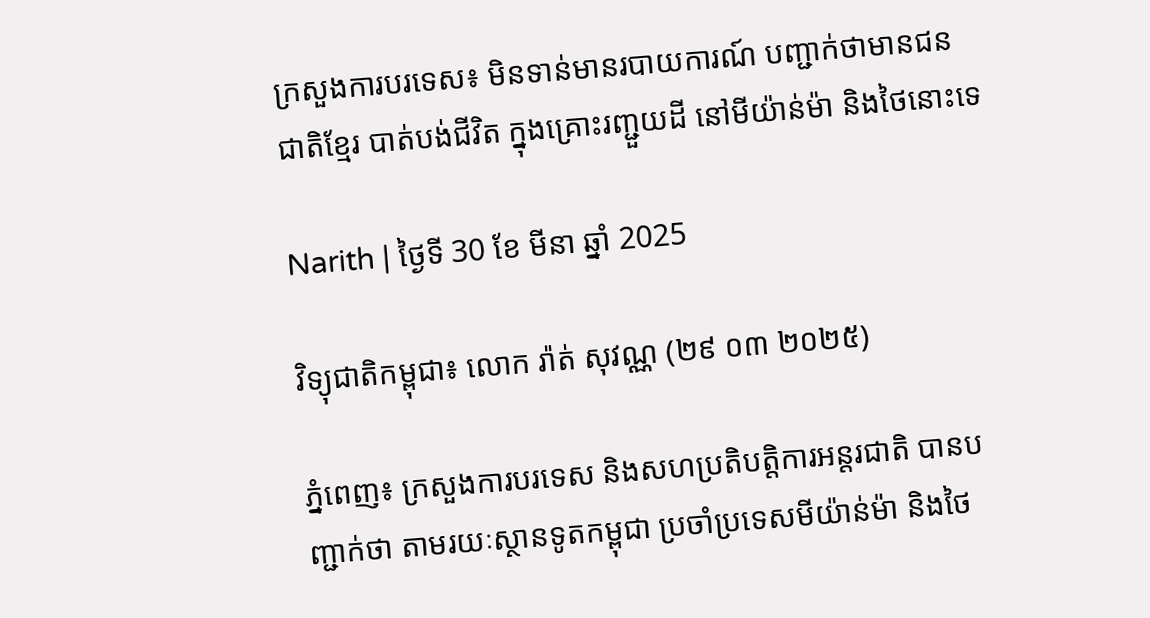ក្រសួងការបរទេស៖ មិនទាន់មានរបាយការណ៍ បញ្ជាក់ថាមានជនជាតិខ្មែរ បាត់បង់ជីវិត ក្នុងគ្រោះរញ្ជួយដី នៅមីយ៉ាន់ម៉ា និងថៃនោះទេ

Narith | ថ្ងៃទី 30 ខែ មីនា ឆ្នាំ 2025

វិទ្យុជាតិកម្ពុជា៖ លោក រ៉ាត់ សុវណ្ណ (២៩ ០៣ ២០២៥)

ភ្នំពេញ៖ ក្រសួងការបរទេស និងសហប្រតិបត្តិការអន្តរជាតិ បានបញ្ជាក់ថា តាមរយៈស្ថានទូតកម្ពុជា ប្រចាំប្រទេសមីយ៉ាន់ម៉ា និងថៃ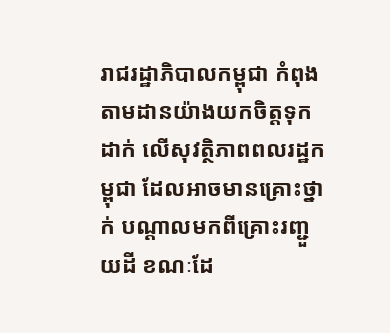រាជរដ្ឋាភិបាលកម្ពុជា កំពុងតាមដានយ៉ាងយកចិត្តទុកដាក់ លើសុវត្ថិភាពពលរដ្ឋកម្ពុជា ដែលអាចមានគ្រោះថ្នាក់ បណ្តាលមកពីគ្រោះរញ្ជួយដី ខណៈដែ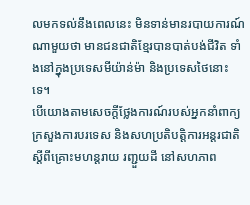លមកទល់នឹងពេលនេះ មិនទាន់មានរបាយការណ៍ណាមួយថា មានជនជាតិខ្មែរបានបាត់បង់ជីវិត ទាំងនៅក្នុងប្រទេសមីយ៉ាន់ម៉ា និងប្រទេសថៃនោះទេ។
បើយោងតាមសេចក្តីថ្លែងការណ៍របស់អ្នកនាំពាក្យក្រសួងការបរទេស និងសហប្រតិបត្តិការអន្តរជាតិ ស្តីពីគ្រោះមហន្តរាយ រញ្ជួយដី នៅសហភាព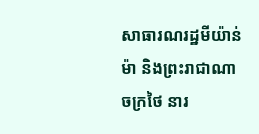សាធារណរដ្ឋមីយ៉ាន់ម៉ា និងព្រះរាជាណាចក្រថៃ នារ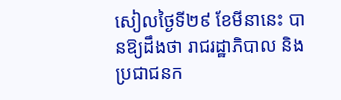សៀលថ្ងៃទី២៩ ខែមីនានេះ បានឱ្យដឹងថា រាជរដ្ឋាភិបាល និងប្រជាជនក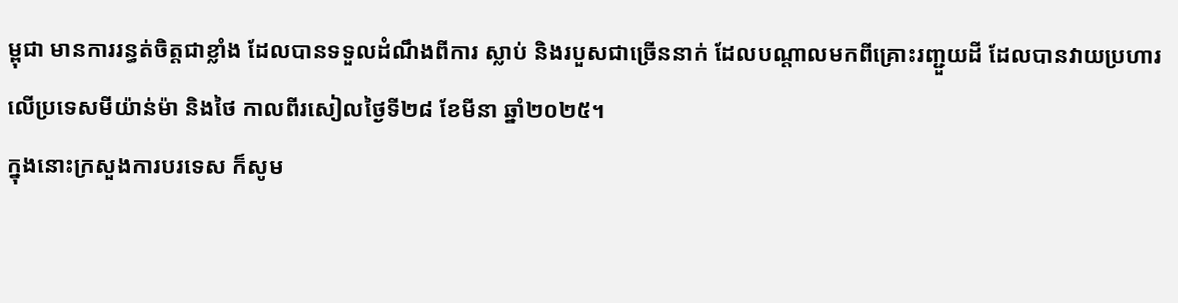ម្ពុជា មានការរន្ធត់ចិត្តជាខ្លាំង ដែលបានទទួលដំណឹងពីការ ស្លាប់ និងរបួសជាច្រើននាក់ ដែលបណ្តាលមកពីគ្រោះរញ្ជួយដី ដែលបានវាយប្រហារលើប្រទេសមីយ៉ាន់ម៉ា និងថៃ កាលពីរសៀលថ្ងៃទី២៨ ខែមីនា ឆ្នាំ២០២៥។
ក្នុងនោះក្រសួងការបរទេស ក៏សូម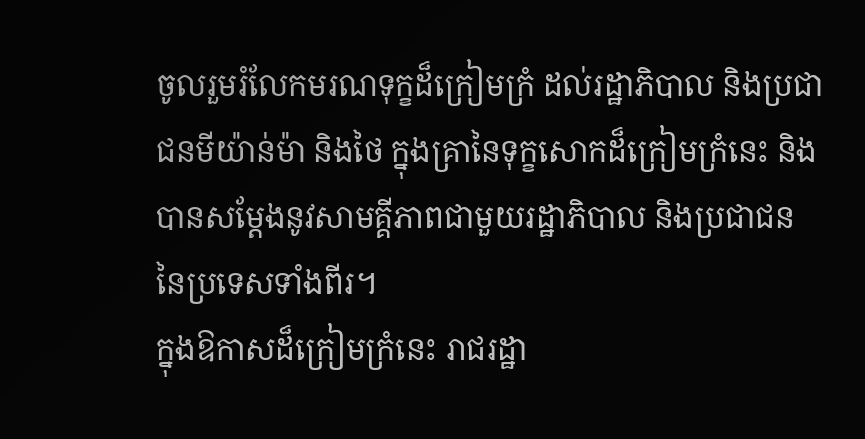ចូលរួមរំលែកមរណទុក្ខដ៏ក្រៀមក្រំ ដល់រដ្ឋាភិបាល និងប្រជាជនមីយ៉ាន់ម៉ា និងថៃ ក្នុងគ្រានៃទុក្ខសោកដ៏ក្រៀមក្រំនេះ និងបានសម្តែងនូវសាមគ្គីភាពជាមួយរដ្ឋាភិបាល និងប្រជាជន នៃប្រទេសទាំងពីរ។
ក្នុងឱកាសដ៏ក្រៀមក្រំនេះ រាជរដ្ឋា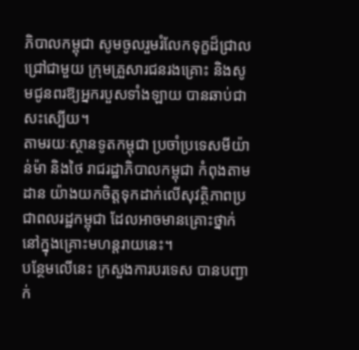ភិបាលកម្ពុជា សូមចូលរួមរំលែកទុក្ខដ៏ជ្រាលជ្រៅជាមួយ ក្រុមគ្រួសារជនរងគ្រោះ និងសូមជូនពរឱ្យអ្នករបួសទាំងឡាយ បានឆាប់ជាសះស្បើយ។
តាមរយៈស្ថានទូតកម្ពុជា ប្រចាំប្រទេសមីយ៉ាន់ម៉ា និងថៃ រាជរដ្ឋាភិបាលកម្ពុជា កំពុងតាមដាន យ៉ាងយកចិត្តទុកដាក់លើសុវត្ថិភាពប្រជាពលរដ្ឋកម្ពុជា ដែលអាចមានគ្រោះថ្នាក់ នៅក្នុងគ្រោះមហន្តរាយនេះ។
បន្ថែមលេីនេះ ក្រសួងការបរទេស បានបញ្ជាក់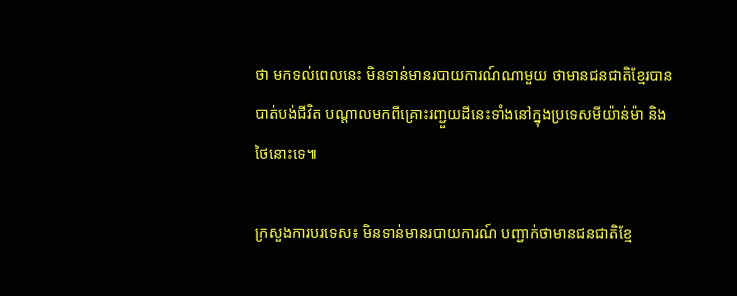ថា មកទល់ពេលនេះ មិនទាន់មានរបាយការណ៍ណាមួយ ថាមានជនជាតិខ្មែរបានបាត់បង់ជីវិត បណ្តាលមកពីគ្រោះរញ្ជួយដីនេះទាំងនៅក្នុងប្រទេសមីយ៉ាន់ម៉ា និងថៃនោះទេ៕

ក្រសួងការបរទេស៖ មិនទាន់មានរបាយការណ៍ បញ្ជាក់ថាមានជនជាតិខ្មែ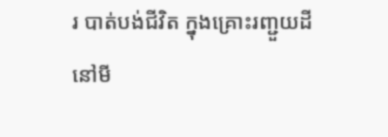រ បាត់បង់ជីវិត ក្នុងគ្រោះរញ្ជួយដី នៅមី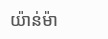យ៉ាន់ម៉ា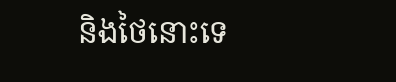និងថៃនោះទេ